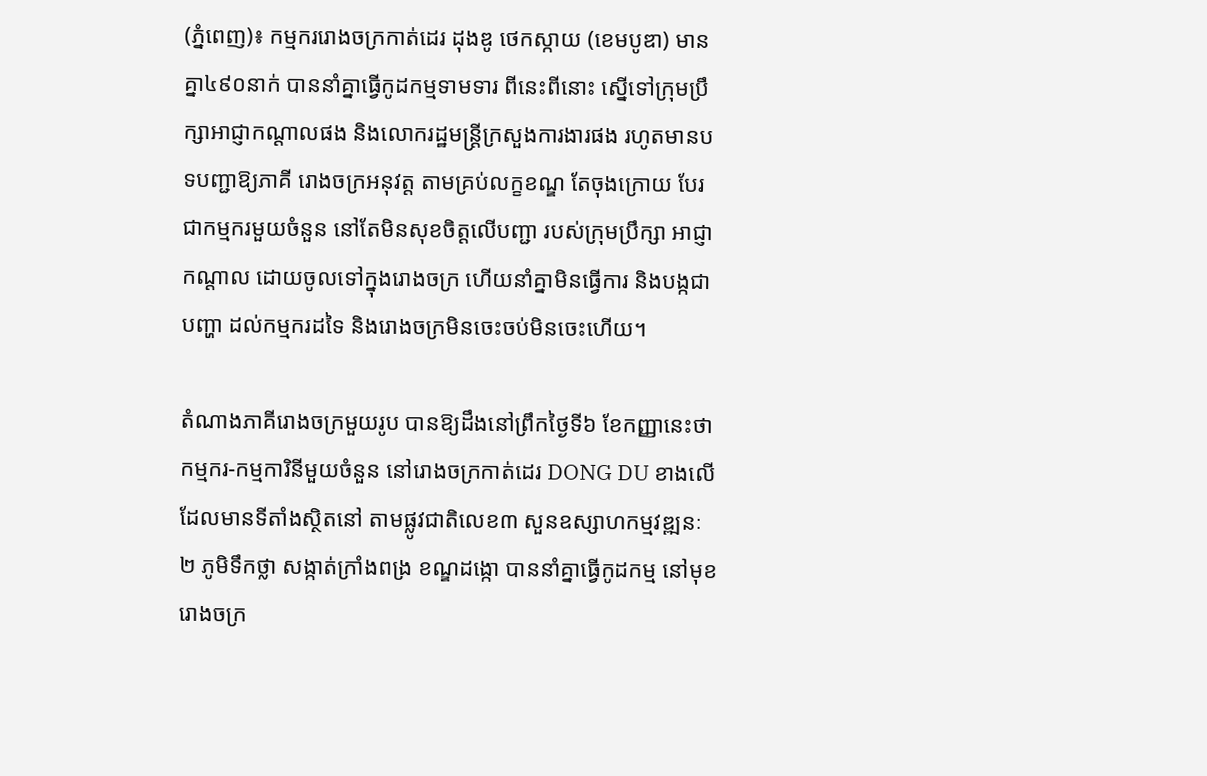(ភ្នំពេញ)៖ កម្មកររោងចក្រកាត់ដេរ ដុងឌូ ថេកស្កាយ (ខេមបូឌា) មានគ្នា៤៩០នាក់ បាននាំគ្នាធ្វើកូដកម្មទាមទារ ពីនេះពីនោះ ស្នើទៅក្រុមប្រឹក្សាអាជ្ញាកណ្តាលផង និងលោករដ្ឋមន្រ្តីក្រសួងការងារផង រហូតមានបទបញ្ជាឱ្យភាគី រោងចក្រអនុវត្ត តាមគ្រប់លក្ខខណ្ឌ តែចុងក្រោយ បែរជាកម្មករមួយចំនួន នៅតែមិនសុខចិត្តលើបញ្ជា របស់ក្រុមប្រឹក្សា អាជ្ញាកណ្ដាល ដោយចូលទៅក្នុងរោងចក្រ ហើយនាំគ្នាមិនធ្វើការ និងបង្កជាបញ្ហា ដល់កម្មករដទៃ និងរោងចក្រមិនចេះចប់មិនចេះហើយ។

តំណាងភាគីរោងចក្រមួយរូប បានឱ្យដឹងនៅព្រឹកថ្ងៃទី៦ ខែកញ្ញានេះថា កម្មករ-កម្មការិនីមួយចំនួន នៅរោងចក្រកាត់ដេរ DONG DU ខាងលើ ដែលមានទីតាំងស្ថិតនៅ តាមផ្លូវជាតិលេខ៣ សួនឧស្សាហកម្មវឌ្ឍនៈ ២ ភូមិទឹកថ្លា សង្កាត់ក្រាំងពង្រ ខណ្ឌដង្កោ បាននាំគ្នាធ្វើកូដកម្ម នៅមុខរោងចក្រ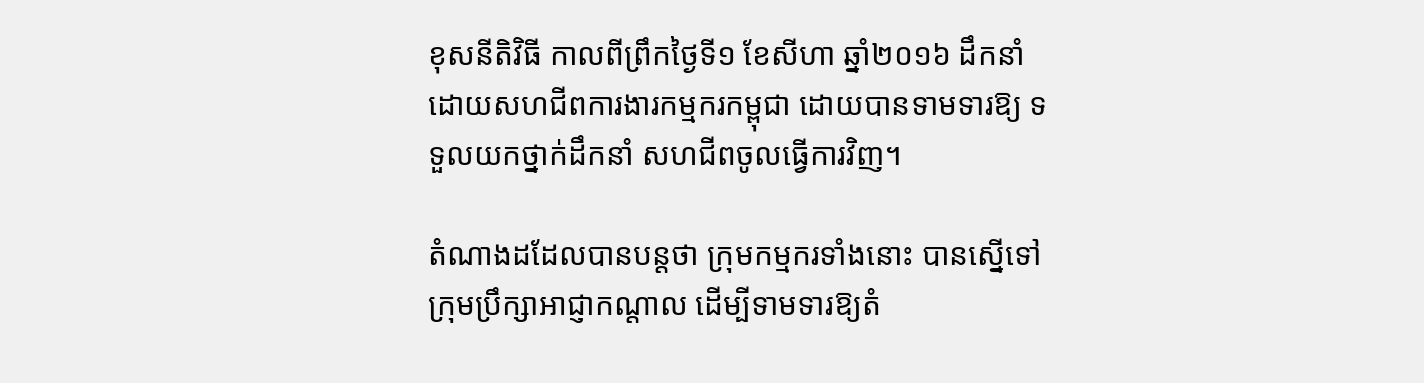ខុសនីតិវិធី កាលពីព្រឹកថ្ងៃទី១ ខែសីហា ឆ្នាំ២០១៦ ដឹកនាំដោយសហជីពការងារកម្មករកម្ពុជា ដោយបានទាមទារឱ្យ ទទួលយកថ្នាក់ដឹកនាំ សហជីពចូលធ្វើការវិញ។

តំណាងដដែលបានបន្តថា ក្រុមកម្មករទាំងនោះ បានស្នើទៅក្រុមប្រឹក្សាអាជ្ញាកណ្តាល ដើម្បីទាមទារឱ្យតំ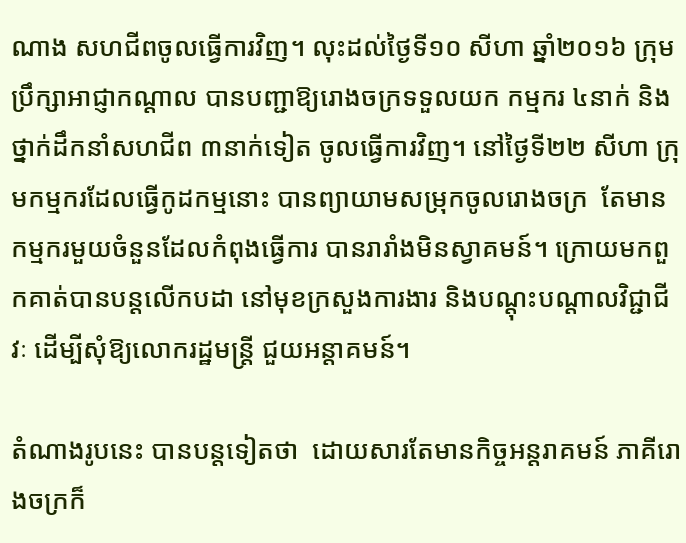ណាង សហជីពចូលធ្វើការវិញ។ លុះដល់ថ្ងៃទី១០ សីហា ឆ្នាំ២០១៦ ក្រុមប្រឹក្សាអាជ្ញាកណ្តាល បានបញ្ជាឱ្យរោងចក្រទទួលយក កម្មករ ៤នាក់ និងថ្នាក់ដឹកនាំសហជីព ៣នាក់ទៀត ចូលធ្វើការវិញ។ នៅថ្ងៃទី២២ សីហា ក្រុមកម្មករដែលធ្វើកូដកម្មនោះ បានព្យាយាមសម្រុកចូលរោងចក្រ  តែមានកម្មករមួយចំនួនដែលកំពុងធ្វើការ បានរារាំងមិនស្វាគមន៍។ ក្រោយមកពួកគាត់បានបន្តលើកបដា នៅមុខក្រសួងការងារ និងបណ្ដុះបណ្ដាលវិជ្ជាជីវៈ ដើម្បីសុំឱ្យលោករដ្ឋមន្ត្រី ជួយអន្តាគមន៍។

តំណាងរូបនេះ បានបន្តទៀតថា  ដោយសារតែមានកិច្ចអន្តរាគមន៍ ភាគីរោងចក្រក៏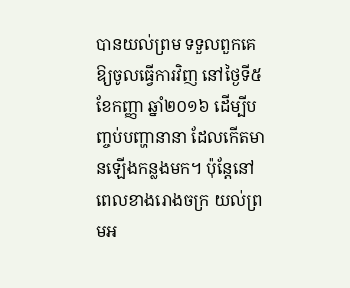បានយល់ព្រម ទទួលពួកគេ ឱ្យចូលធ្វើការវិញ នៅថ្ងៃទី៥ ខែកញ្ញា ឆ្នាំ២០១៦ ដើម្បីបញ្ចប់បញ្ហានានា ដែលកើតមានឡើងកន្លងមក។ ប៉ុន្តែនៅពេលខាងរោងចក្រ យល់ព្រមអ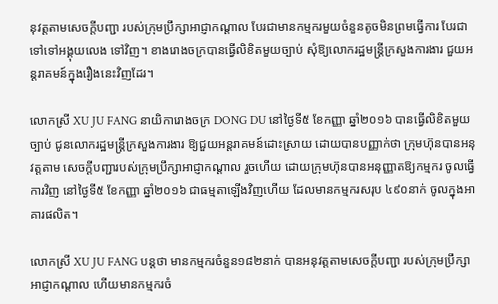នុវត្តតាមសេចក្តីបញ្ជា របស់ក្រុមប្រឹក្សាអាជ្ញាកណ្តាល បែរជាមានកម្មករមួយចំនួនតូចមិនព្រមធ្វើការ បែរជាទៅទៅអង្គុយលេង ទៅវិញ។ ខាងរោងចក្របានធ្វើលិខិតមួយច្បាប់ សុំឱ្យលោករដ្ឋមន្ត្រីក្រសួងការងារ ជួយអន្តរាគមន៍ក្នុងរឿងនេះវិញដែរ។

លោកស្រី XU JU FANG នាយិការោងចក្រ DONG DU នៅថ្ងៃទី៥ ខែកញ្ញា ឆ្នាំ២០១៦ បានធ្វើលិខិតមួយច្បាប់ ជូនលោករដ្ឋមន្ត្រីក្រសួងការងារ ឱ្យជួយអន្តរាគមន៍ដោះស្រាយ ដោយបានបញ្ញាក់ថា ក្រុមហ៊ុនបានអនុវត្តតាម សេចក្តីបញ្ជារបស់ក្រុមប្រឹក្សាអាជ្ញាកណ្តាល រួចហើយ ដោយក្រុមហ៊ុនបានអនុញ្ញាតឱ្យកម្មករ ចូលធ្វើការវិញ នៅថ្ងៃទី៥ ខែកញ្ញា ឆ្នាំ២០១៦ ជាធម្មតាឡើងវិញហើយ ដែលមានកម្មករសរុប ៤៩០នាក់ ចូលក្នុងអាគារផលិត។

លោកស្រី XU JU FANG បន្តថា មានកម្មករចំនួន១៨២នាក់ បានអនុវត្តតាមសេចក្តីបញ្ជា របស់ក្រុមប្រឹក្សាអាជ្ញាកណ្តាល ហើយមានកម្មករចំ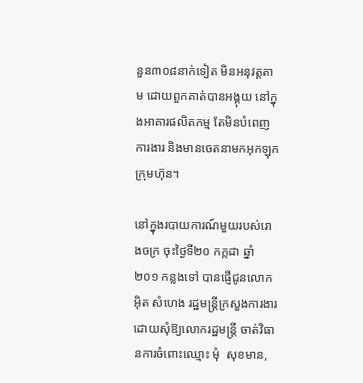នួន៣០៨នាក់ទៀត មិនអនុវត្តតាម ដោយពួកគាត់បានអង្គុយ នៅក្នុងអាគារផលិតកម្ម តែមិនបំពេញការងារ និងមានចេតនាមកអុកឡុកក្រុមហ៊ុន។

នៅក្នុងរបាយការណ៍មួយរបស់រោងចក្រ ចុះថ្ងៃទី២០ កក្កដា ឆ្នាំ២០១ កន្លងទៅ បានផ្ញើជូនលោក អ៊ិត សំហេង រដ្ឋមន្ត្រីក្រសួងការងារ ដោយសុំឱ្យលោករដ្ឋមន្ត្រី ចាត់វិធានការចំពោះឈ្មោះ មុំ  សុខមាន,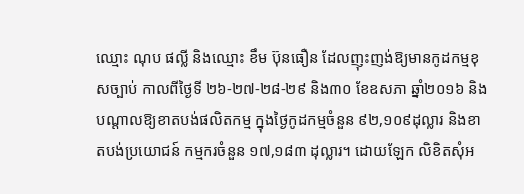ឈ្មោះ ណុប ផល្លី និងឈ្មោះ ខឹម ប៊ុនធឿន ដែលញុះញង់ឱ្យមានកូដកម្មខុសច្បាប់ កាលពីថ្ងៃទី ២៦-២៧-២៨-២៩ និង៣០ ខែឧសភា ឆ្នាំ២០១៦ និងបណ្តាលឱ្យខាតបង់ផលិតកម្ម ក្នុងថ្ងៃកូដកម្មចំនួន ៩២,១០៩ដុល្លារ និងខាតបង់ប្រយោជន៍ កម្មករចំនួន ១៧,១៨៣ ដុល្លារ។ ដោយឡែក លិខិតសុំអ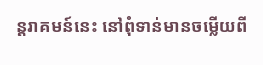ន្តរាគមន៍នេះ នៅពុំទាន់មានចម្លើយពី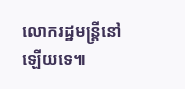លោករដ្ឋមន្ត្រីនៅឡើយទេ៕